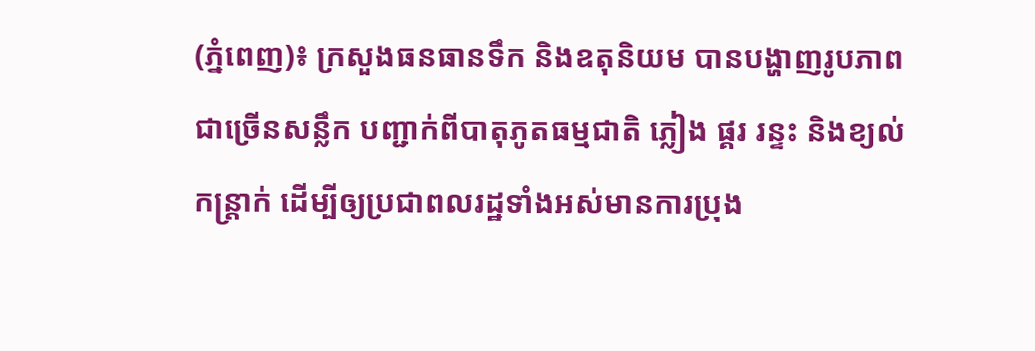(ភ្នំពេញ)៖ ក្រសួងធនធានទឹក និងឧតុនិយម បានបង្ហាញរូបភាពជាច្រើនសន្លឹក បញ្ជាក់ពីបាតុភូតធម្មជាតិ ភ្លៀង ផ្គរ រន្ទះ និងខ្យល់កន្រ្តាក់ ដើម្បីឲ្យប្រជាពលរដ្ឋទាំងអស់មានការប្រុង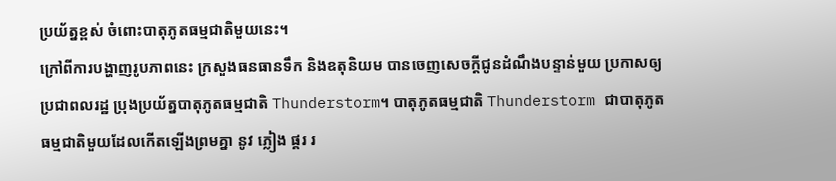ប្រយ័ត្នខ្ពស់ ចំពោះបាតុភូតធម្មជាតិមួយនេះ។
ក្រៅពីការបង្ហាញរូបភាពនេះ ក្រសួងធនធានទឹក និងឧតុនិយម បានចេញសេចក្តីជូនដំណឹងបន្ទាន់មួយ ប្រកាសឲ្យប្រជាពលរដ្ឋ ប្រុងប្រយ័ត្នបាតុភូតធម្មជាតិ Thunderstorm។ បាតុភូតធម្មជាតិ Thunderstorm ជាបាតុភូតធម្មជាតិមួយដែលកើតឡើងព្រមគ្នា នូវ ភ្លៀង ផ្គរ រ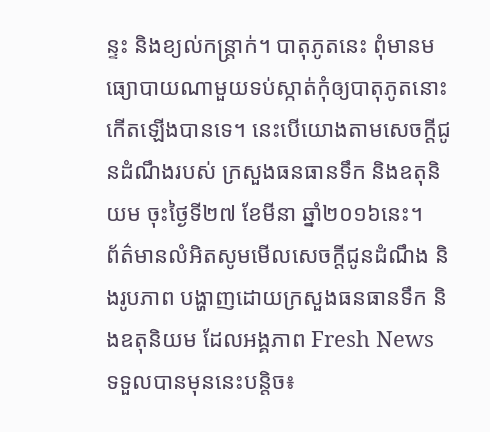ន្ទះ និងខ្យល់កន្រ្តាក់។ បាតុភូតនេះ ពុំមានមធ្យោបាយណាមួយទប់ស្កាត់កុំឲ្យបាតុភូតនោះ កើតឡើងបានទេ។ នេះបើយោងតាមសេចក្តីជូនដំណឹងរបស់ ក្រសួងធនធានទឹក និងឧតុនិយម ចុះថ្ងៃទី២៧ ខែមីនា ឆ្នាំ២០១៦នេះ។
ព័ត៌មានលំអិតសូមមើលសេចក្តីជូនដំណឹង និងរូបភាព បង្ហាញដោយក្រសួងធនធានទឹក និងឧតុនិយម ដែលអង្គភាព Fresh News ទទួលបានមុននេះបន្តិច៖